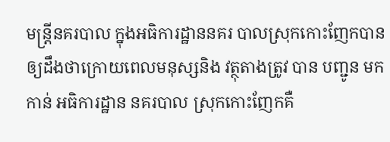មន្ត្រីនគរបាល ក្នុងអធិការដ្ឋាននគរ បាលស្រុកកោះញែកបាន ឲ្យដឹងថាក្រោយពេលមនុស្សនិង វត្ថុតាងត្រូវ បាន បញ្ជូន មក កាន់ អធិការដ្ឋាន នគរបាល ស្រុកកោះញែកគឺ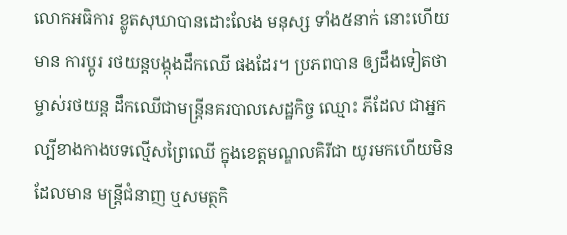លោកអធិការ ខ្លូតសុឃាបានដោះលែង មនុស្ស ទាំង៥នាក់ នោះហើយ មាន ការប្តូរ រថយន្តបង្កុងដឹកឈើ ផងដែរ។ ប្រភពបាន ឲ្យដឹងទៀតថាម្ចាស់រថយន្ត ដឹកឈើជាមន្ត្រីនគរបាលសេដ្ឋកិច្ច ឈ្មោះ ភីដែល ជាអ្នកល្បីខាងកាងបទល្មើសព្រៃឈើ ក្នុងខេត្តមណ្ឌលគិរីជា យូរមកហើយមិនដែលមាន មន្ត្រីជំនាញ ឬសមត្ថកិ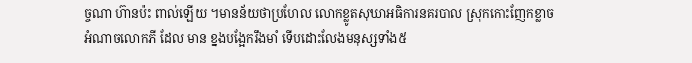ច្ចណា ហ៊ានប៉ះ ពាល់ឡើយ ។មានន័យថាប្រហែល លោកខ្លូតសុឃាអធិការនគរបាល ស្រុកកោះញែកខ្លាចអំណាចលោកភី ដែល មាន ខ្នងបង្អែករឹងមាំ ទើបដោះលែងមនុស្សទាំង៥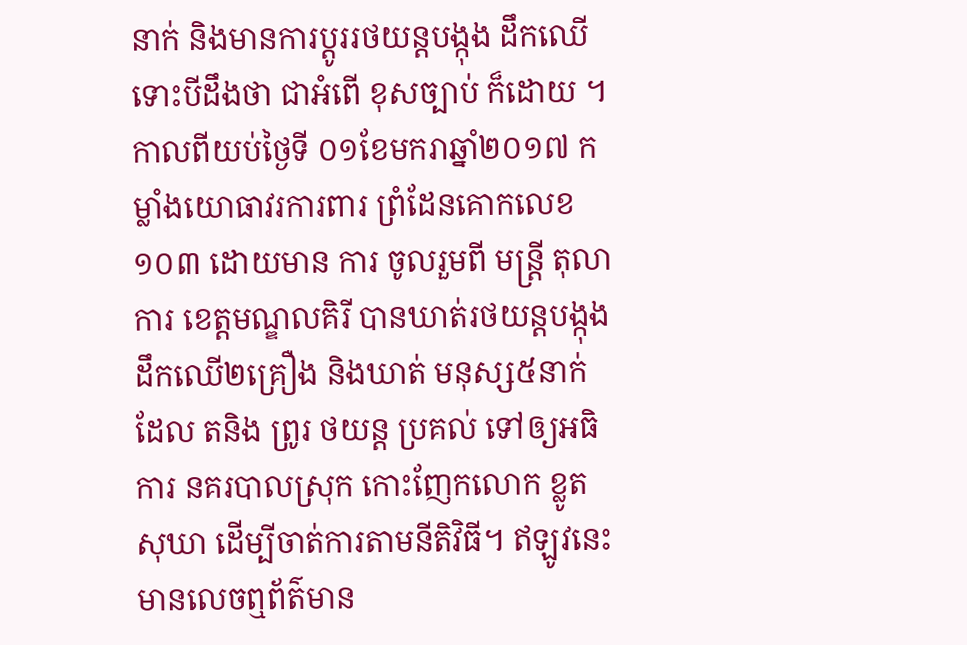នាក់ និងមានការប្តូររថយន្តបង្កុង ដឹកឈើទោះបីដឹងថា ជាអំពើ ខុសច្បាប់ ក៏ដោយ ។
កាលពីយប់ថ្ងៃទី ០១ខែមករាឆ្នាំ២០១៧ កម្លាំងយោធាវរការពារ ព្រំដែនគោកលេខ១០៣ ដោយមាន ការ ចូលរួមពី មន្ត្រី តុលា ការ ខេត្តមណ្ឌលគិរី បានឃាត់រថយន្តបង្កុង ដឹកឈើ២គ្រឿង និងឃាត់ មនុស្ស៥នាក់ដែល តនិង ព្រូរ ថយន្ត ប្រគល់ ទៅឲ្យអធិការ នគរបាលស្រុក កោះញែកលោក ខ្លូត សុឃា ដើម្បីចាត់ការតាមនីតិវិធី។ ឥឡូវនេះមានលេចឮព័ត៌មាន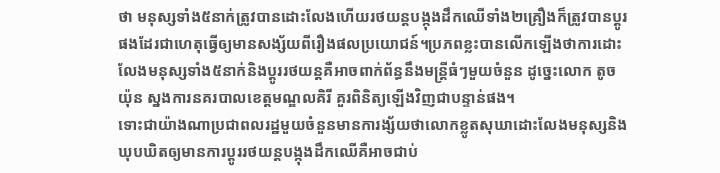ថា មនុស្សទាំង៥នាក់ត្រូវបានដោះលែងហើយរថយន្តបង្កុងដឹកឈើទាំង២គ្រឿងក៏ត្រូវបានប្តូរផងដែរជាហេតុធ្វើឲ្យមានសង្ស័យពីរឿងផលប្រយោជន៍។ប្រភពខ្លះបានលើកឡើងថាការដោះលែងមនុស្សទាំង៥នាក់និងប្តូររថយន្តគឺអាចពាក់ព័ន្ធនឹងមន្ត្រីធំៗមួយចំនួន ដូច្នេះលោក តូច យ៉ុន ស្នងការនគរបាលខេត្តមណ្ឌលគិរី គួរពិនិត្យឡើងវិញជាបន្ទាន់ផង។
ទោះជាយ៉ាងណាប្រជាពលរដ្ឋមួយចំនួនមានការង្ស័យថាលោកខ្លូតសុឃាដោះលែងមនុស្សនិងឃុបឃិតឲ្យមានការប្តូររថយន្តបង្កុងដឹកឈើគឺអាចជាប់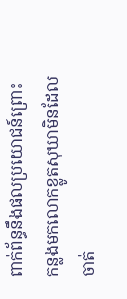ពាក់ព័ន្ធនឹងផលប្រយោជន៍ព្រោះកន្លងមកលោកខ្លូតសុឃាមិនដែលចាត់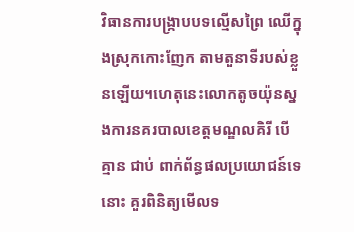វិធានការបង្ក្រាបបទល្មើសព្រៃ ឈើក្នុងស្រុកកោះញែក តាមតួនាទីរបស់ខ្លួនឡើយ។ហេតុនេះលោកតូចយ៉ុនស្នងការនគរបាលខេត្តមណ្ឌលគិរី បើគ្មាន ជាប់ ពាក់ព័ន្ធផលប្រយោជន៍ទេនោះ គួរពិនិត្យមើលទ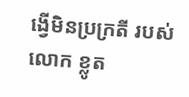ង្វើមិនប្រក្រតី របស់លោក ខ្លូត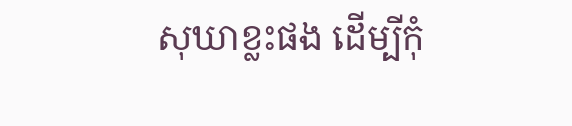សុឃាខ្លះផង ដើម្បីកុំ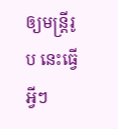ឲ្យមន្ត្រីរូប នេះធ្វើអ្វីៗ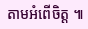តាមអំពើចិត្ត ៕